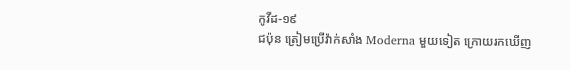កូវីដ-១៩
ជប៉ុន ត្រៀមប្រើវ៉ាក់សាំង Moderna មួយទៀត ក្រោយរកឃើញ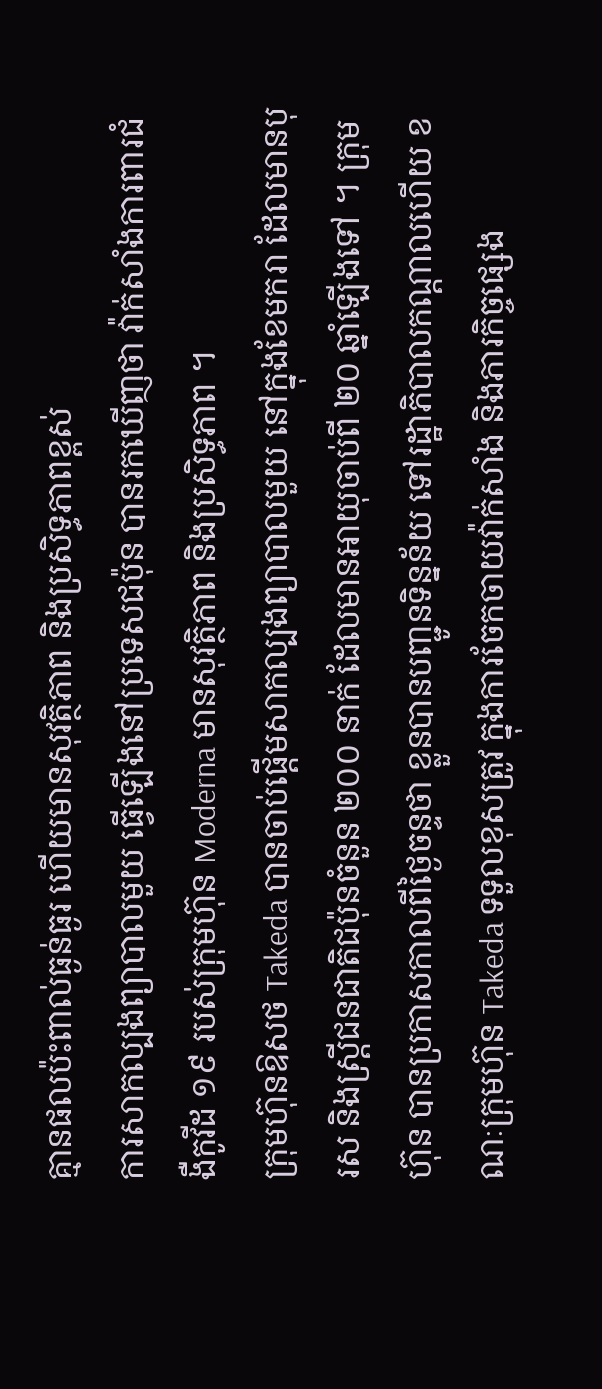គ្មានផលប៉ះពាល់ធ្ងន់ធ្ងរ ហើយមានសុវត្ថិភាព និងប្រសិទ្ធភាពខ្ពស់
ការសាកល្បងព្យាបាលមួយ ធ្វើឡើងនៅប្រទេសជប៉ុន បានរកឃើញថា វ៉ាក់សាំងការពារជំងឺកូវីដ ១៩ របស់ក្រុមហ៊ុន Moderna មានសុវត្ថិភាព និងប្រសិទ្ធភាព ។
ក្រុមហ៊ុនឱសថ Takeda បានចាប់ផ្តើមសាកល្បងព្យាបាលមួយ នៅក្នុងខែមករា ដែលមានបុរស និងស្ត្រីជនជាតិជប៉ុនចំនួន ២០០ នាក់ ដែលមានអាយុចាប់ពី ២០ ឆ្នាំឡើងទៅ ។ ក្រុមហ៊ុន បានប្រកាសកាលពីថ្ងៃចន្ទថា ខ្លួនបានបញ្ជូនទិន្នន័យ ទៅរដ្ឋាភិបាលកណ្តាលហើយ ខណៈក្រុមហ៊ុន Takeda ទទួលខុសត្រូវ ក្នុងការចែកចាយវ៉ាក់សាំង និងភារកិច្ចផ្សេង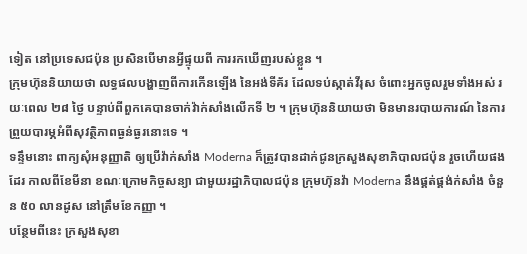ទៀត នៅប្រទេសជប៉ុន ប្រសិនបើមានអ្វីផ្ទុយពី ការរកឃើញរបស់ខ្លួន ។
ក្រុមហ៊ុននិយាយថា លទ្ធផលបង្ហាញពីការកើនឡើង នៃអង់ទីគ័រ ដែលទប់ស្កាត់វីរុស ចំពោះអ្នកចូលរួមទាំងអស់ រយៈពេល ២៨ ថ្ងៃ បន្ទាប់ពីពួកគេបានចាក់វ៉ាក់សាំងលើកទី ២ ។ ក្រុមហ៊ុននិយាយថា មិនមានរបាយការណ៍ នៃការព្រួយបារម្ភអំពីសុវត្ថិភាពធ្ងន់ធ្ងរនោះទេ ។
ទន្ទឹមនោះ ពាក្យសុំអនុញ្ញាតិ ឲ្យប្រើវ៉ាក់សាំង Moderna ក៏ត្រូវបានដាក់ជូនក្រសួងសុខាភិបាលជប៉ុន រួចហើយផងដែរ កាលពីខែមីនា ខណៈក្រោមកិច្ចសន្យា ជាមួយរដ្ឋាភិបាលជប៉ុន ក្រុមហ៊ុនវ៉ា Moderna នឹងផ្គត់ផ្គង់ក់សាំង ចំនួន ៥០ លានដូស នៅត្រឹមខែកញ្ញា ។
បន្ថែមពីនេះ ក្រសួងសុខា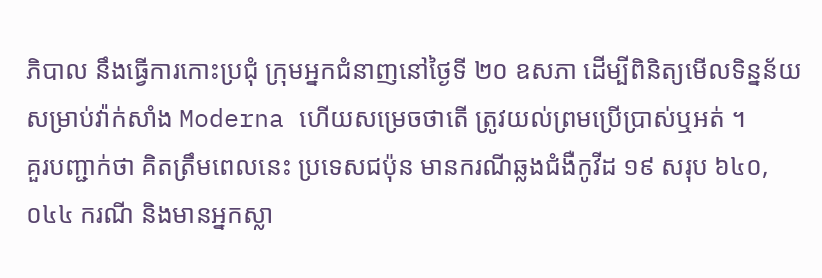ភិបាល នឹងធ្វើការកោះប្រជុំ ក្រុមអ្នកជំនាញនៅថ្ងៃទី ២០ ឧសភា ដើម្បីពិនិត្យមើលទិន្នន័យ សម្រាប់វ៉ាក់សាំង Moderna ហើយសម្រេចថាតើ ត្រូវយល់ព្រមប្រើប្រាស់ឬអត់ ។
គួរបញ្ជាក់ថា គិតត្រឹមពេលនេះ ប្រទេសជប៉ុន មានករណីឆ្លងជំងឺកូវីដ ១៩ សរុប ៦៤០,០៤៤ ករណី និងមានអ្នកស្លា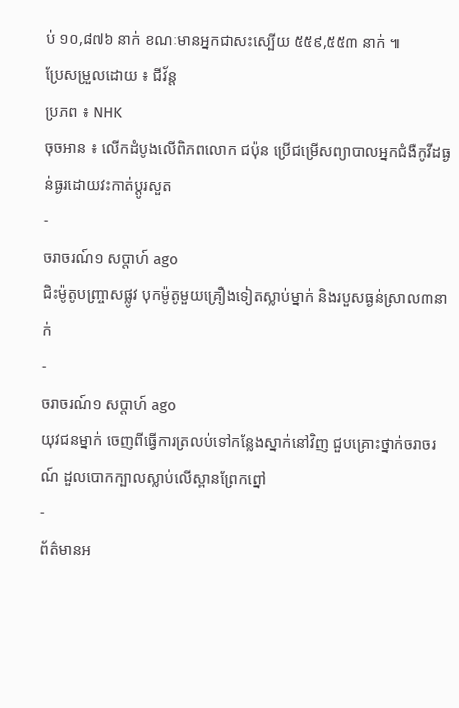ប់ ១០,៨៧៦ នាក់ ខណៈមានអ្នកជាសះស្បើយ ៥៥៩,៥៥៣ នាក់ ៕
ប្រែសម្រួលដោយ ៖ ជីវ័ន្ត
ប្រភព ៖ NHK
ចុចអាន ៖ លើកដំបូងលើពិភពលោក ជប៉ុន ប្រើជម្រើសព្យាបាលអ្នកជំងឺកូវីដធ្ងន់ធ្ងរដោយវះកាត់ប្ដូរសួត
-
ចរាចរណ៍១ សប្តាហ៍ ago
ជិះម៉ូតូបញ្ច្រាសផ្លូវ បុកម៉ូតូមួយគ្រឿងទៀតស្លាប់ម្នាក់ និងរបួសធ្ងន់ស្រាល៣នាក់
-
ចរាចរណ៍១ សប្តាហ៍ ago
យុវជនម្នាក់ ចេញពីធ្វើការត្រលប់ទៅកន្លែងស្នាក់នៅវិញ ជួបគ្រោះថ្នាក់ចរាចរណ៍ ដួលបោកក្បាលស្លាប់លើស្ពានព្រែកព្នៅ
-
ព័ត៌មានអ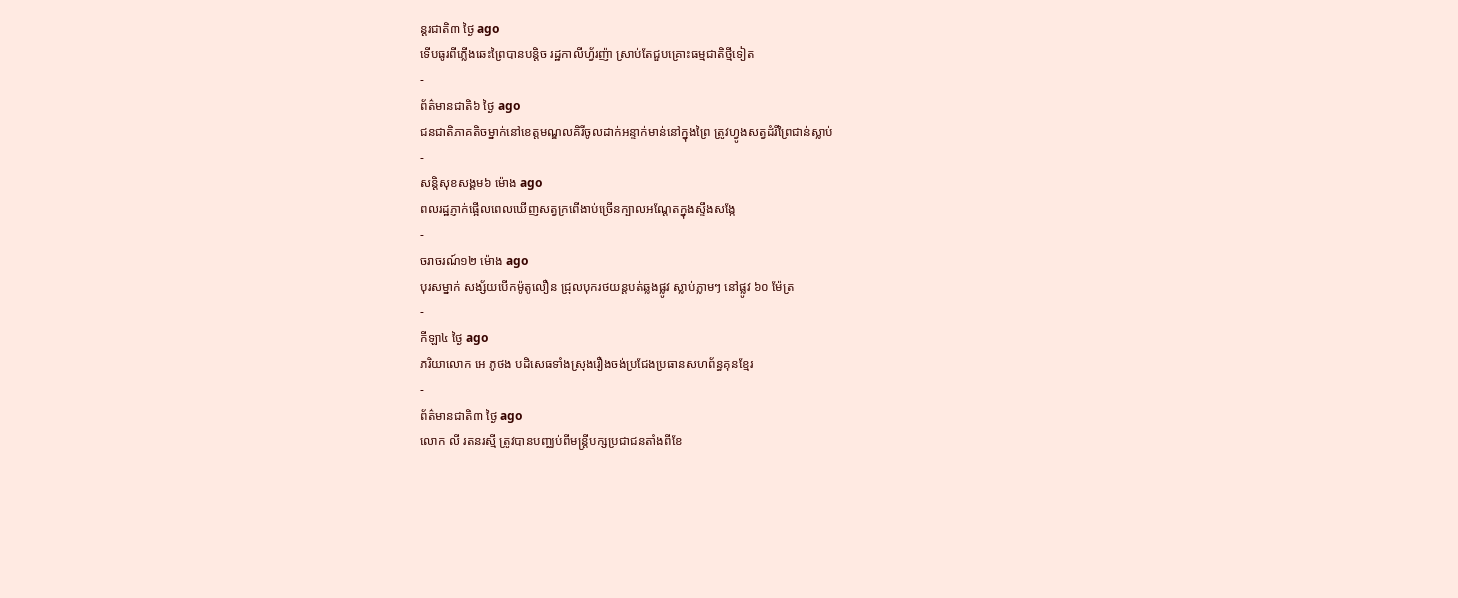ន្ដរជាតិ៣ ថ្ងៃ ago
ទើបធូរពីភ្លើងឆេះព្រៃបានបន្តិច រដ្ឋកាលីហ្វ័រញ៉ា ស្រាប់តែជួបគ្រោះធម្មជាតិថ្មីទៀត
-
ព័ត៌មានជាតិ៦ ថ្ងៃ ago
ជនជាតិភាគតិចម្នាក់នៅខេត្តមណ្ឌលគិរីចូលដាក់អន្ទាក់មាន់នៅក្នុងព្រៃ ត្រូវហ្វូងសត្វដំរីព្រៃជាន់ស្លាប់
-
សន្តិសុខសង្គម៦ ម៉ោង ago
ពលរដ្ឋភ្ញាក់ផ្អើលពេលឃើញសត្វក្រពើងាប់ច្រើនក្បាលអណ្ដែតក្នុងស្ទឹងសង្កែ
-
ចរាចរណ៍១២ ម៉ោង ago
បុរសម្នាក់ សង្ស័យបើកម៉ូតូលឿន ជ្រុលបុករថយន្តបត់ឆ្លងផ្លូវ ស្លាប់ភ្លាមៗ នៅផ្លូវ ៦០ ម៉ែត្រ
-
កីឡា៤ ថ្ងៃ ago
ភរិយាលោក អេ ភូថង បដិសេធទាំងស្រុងរឿងចង់ប្រជែងប្រធានសហព័ន្ធគុនខ្មែរ
-
ព័ត៌មានជាតិ៣ ថ្ងៃ ago
លោក លី រតនរស្មី ត្រូវបានបញ្ឈប់ពីមន្ត្រីបក្សប្រជាជនតាំងពីខែ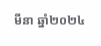មីនា ឆ្នាំ២០២៤